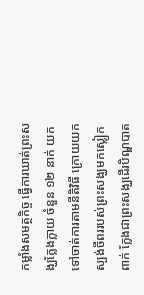កម្លាំងសមត្ថកិច្ច ធ្វើការឃាត់ព្រះសង្ឃក្លែងក្លាយ ចំនួន ១២ នាក់ យកទៅចាត់ការតាមនីតិវិធី ក្រោយយកស្បង់ចីពររបស់ព្រះសង្ឃមកស្លៀកពាក់ ក្លែងជាព្រះសង្ឃដើរបិណ្ឌបាត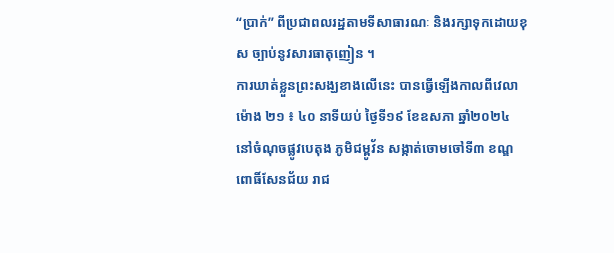“ប្រាក់” ពីប្រជាពលរដ្ឋតាមទីសាធារណៈ និងរក្សាទុកដោយខុស ច្បាប់នូវសារធាតុញៀន ។
ការឃាត់ខ្លួនព្រះសង្ឃខាងលើនេះ បានធ្វើឡើងកាលពីវេលាម៉ោង ២១ ៖ ៤០ នាទីយប់ ថ្ងៃទី១៩ ខែឧសភា ឆ្នាំ២០២៤ នៅចំណុចផ្លូវបេតុង ភូមិជម្ពូវ័ន សង្កាត់ចោមចៅទី៣ ខណ្ឌពោធិ៍សែនជ័យ រាជ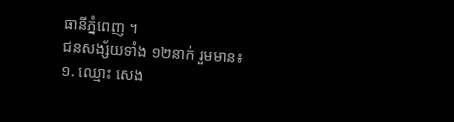ធានីភ្នំពេញ ។
ជនសង្ស័យទាំង ១២នាក់ រួមមាន៖
១. ឈ្មោះ សេង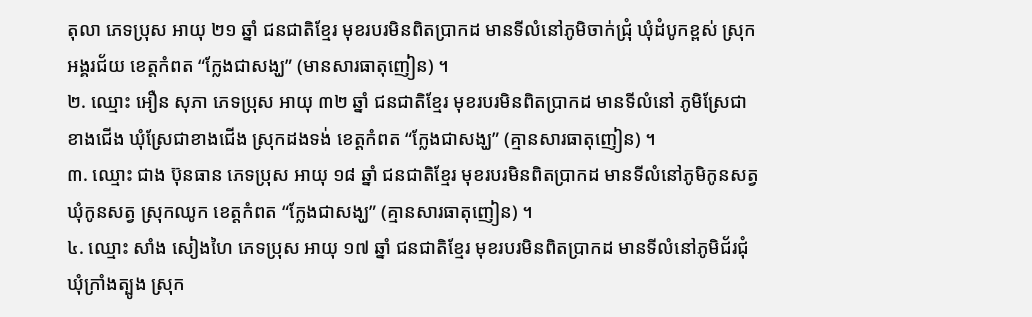តុលា ភេទប្រុស អាយុ ២១ ឆ្នាំ ជនជាតិខ្មែរ មុខរបរមិនពិតប្រាកដ មានទីលំនៅភូមិចាក់ជ្រុំ ឃុំដំបូកខ្ពស់ ស្រុកអង្គរជ័យ ខេត្តកំពត “ក្លែងជាសង្ឃ” (មានសារធាតុញៀន) ។
២. ឈ្មោះ អឿន សុភា ភេទប្រុស អាយុ ៣២ ឆ្នាំ ជនជាតិខ្មែរ មុខរបរមិនពិតប្រាកដ មានទីលំនៅ ភូមិស្រែជាខាងជើង ឃុំស្រែជាខាងជើង ស្រុកដងទង់ ខេត្តកំពត “ក្លែងជាសង្ឃ” (គ្មានសារធាតុញៀន) ។
៣. ឈ្មោះ ជាង ប៊ុនធាន ភេទប្រុស អាយុ ១៨ ឆ្នាំ ជនជាតិខ្មែរ មុខរបរមិនពិតប្រាកដ មានទីលំនៅភូមិកូនសត្វ ឃុំកូនសត្វ ស្រុកឈូក ខេត្តកំពត “ក្លែងជាសង្ឃ” (គ្មានសារធាតុញៀន) ។
៤. ឈ្មោះ សាំង សៀងហៃ ភេទប្រុស អាយុ ១៧ ឆ្នាំ ជនជាតិខ្មែរ មុខរបរមិនពិតប្រាកដ មានទីលំនៅភូមិជ័រជុំ ឃុំក្រាំងត្បូង ស្រុក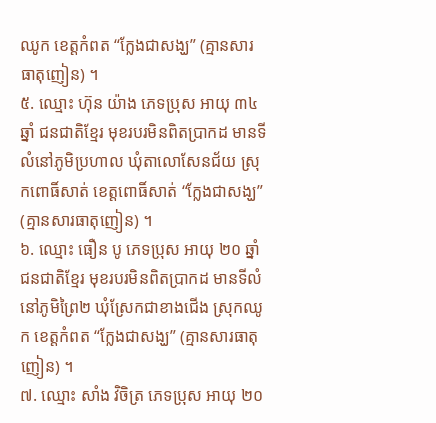ឈូក ខេត្តកំពត “ក្លែងជាសង្ឃ” (គ្មានសារធាតុញៀន) ។
៥. ឈ្មោះ ហ៊ុន យ៉ាង ភេទប្រុស អាយុ ៣៤ ឆ្នាំ ជនជាតិខ្មែរ មុខរបរមិនពិតប្រាកដ មានទីលំនៅភូមិប្រហាល ឃុំតាលោសែនជ័យ ស្រុកពោធិ៍សាត់ ខេត្តពោធិ៍សាត់ “ក្លែងជាសង្ឃ” (គ្មានសារធាតុញៀន) ។
៦. ឈ្មោះ ធឿន បូ ភេទប្រុស អាយុ ២០ ឆ្នាំ ជនជាតិខ្មែរ មុខរបរមិនពិតប្រាកដ មានទីលំនៅភូមិព្រៃ២ ឃុំស្រែកជាខាងជើង ស្រុកឈូក ខេត្តកំពត “ក្លែងជាសង្ឃ” (គ្មានសារធាតុញៀន) ។
៧. ឈ្មោះ សាំង វិចិត្រ ភេទប្រុស អាយុ ២០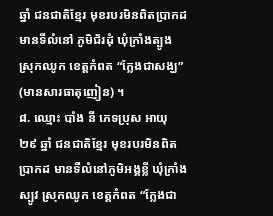ឆ្នាំ ជនជាតិខ្មែរ មុខរបរមិនពិតប្រាកដ មានទីលំនៅ ភូមិជ័រដុំ ឃុំក្រាំងត្បូង ស្រុកឈូក ខេត្តកំពត “ក្លែងជាសង្ឃ” (មានសារធាតុញៀន) ។
៨. ឈ្មោះ បាំង នី ភេទប្រុស អាយុ ២៩ ឆ្នាំ ជនជាតិខ្មែរ មុខរបរមិនពិតប្រាកដ មានទីលំនៅភូមិអង្គខ្លី ឃុំក្រាំងស្បូវ ស្រុកឈូក ខេត្តកំពត “ក្លែងជា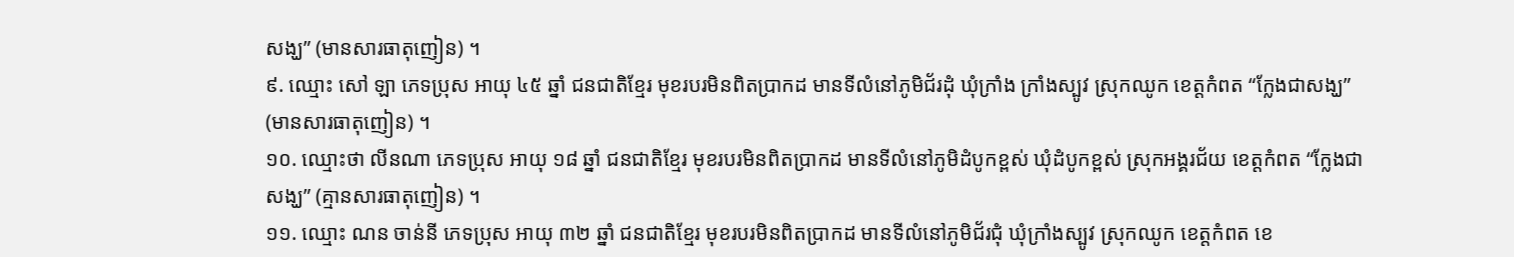សង្ឃ” (មានសារធាតុញៀន) ។
៩. ឈ្មោះ សៅ ឡា ភេទប្រុស អាយុ ៤៥ ឆ្នាំ ជនជាតិខ្មែរ មុខរបរមិនពិតប្រាកដ មានទីលំនៅភូមិជ័រដុំ ឃុំក្រាំង ក្រាំងស្បូវ ស្រុកឈូក ខេត្តកំពត “ក្លែងជាសង្ឃ” (មានសារធាតុញៀន) ។
១០. ឈ្មោះថា លីនណា ភេទប្រុស អាយុ ១៨ ឆ្នាំ ជនជាតិខ្មែរ មុខរបរមិនពិតប្រាកដ មានទីលំនៅភូមិដំបូកខ្ពស់ ឃុំដំបូកខ្ពស់ ស្រុកអង្គរជ័យ ខេត្តកំពត “ក្លែងជាសង្ឃ” (គ្មានសារធាតុញៀន) ។
១១. ឈ្មោះ ណន ចាន់នី ភេទប្រុស អាយុ ៣២ ឆ្នាំ ជនជាតិខ្មែរ មុខរបរមិនពិតប្រាកដ មានទីលំនៅភូមិជ័រជុំ ឃុំក្រាំងស្បូវ ស្រុកឈូក ខេត្តកំពត ខេ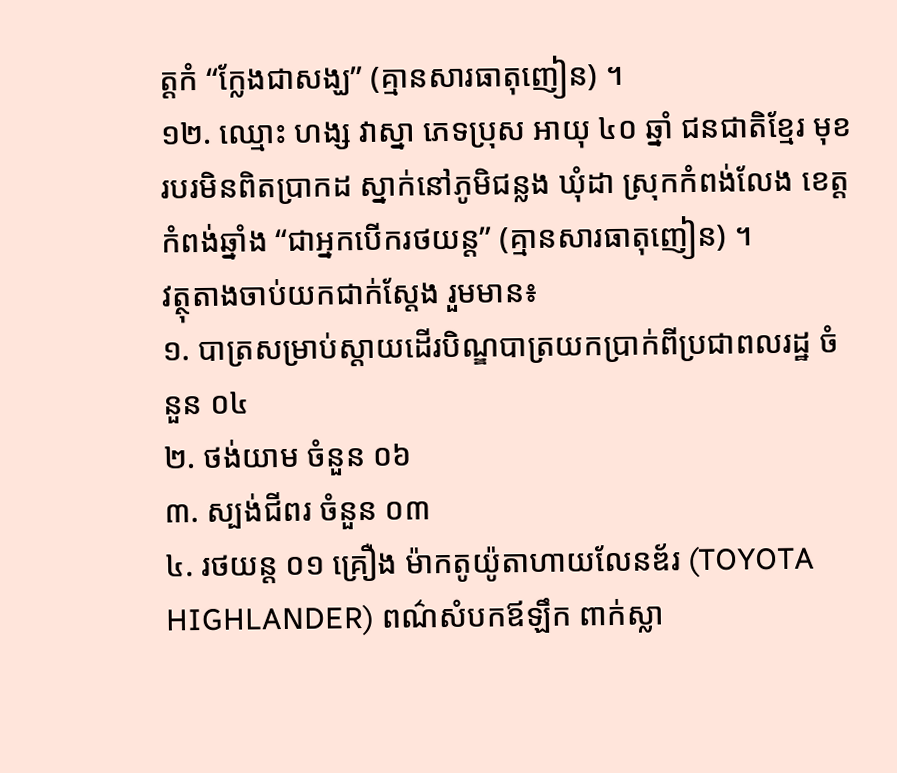ត្តកំ “ក្លែងជាសង្ឃ” (គ្មានសារធាតុញៀន) ។
១២. ឈ្មោះ ហង្ស វាស្នា ភេទប្រុស អាយុ ៤០ ឆ្នាំ ជនជាតិខ្មែរ មុខរបរមិនពិតប្រាកដ ស្នាក់នៅភូមិជន្លង ឃុំដា ស្រុកកំពង់លែង ខេត្តកំពង់ឆ្នាំង “ជាអ្នកបើករថយន្ត” (គ្មានសារធាតុញៀន) ។
វត្ថុតាងចាប់យកជាក់ស្តែង រួមមាន៖
១. បាត្រសម្រាប់ស្តាយដើរបិណ្ឌបាត្រយកប្រាក់ពីប្រជាពលរដ្ឋ ចំនួន ០៤
២. ថង់យាម ចំនួន ០៦
៣. ស្បង់ជីពរ ចំនួន ០៣
៤. រថយន្ត ០១ គ្រឿង ម៉ាកតូយ៉ូតាហាយលែនឌ័រ (TOYOTA HIGHLANDER) ពណ៌សំបកឪឡឹក ពាក់ស្លា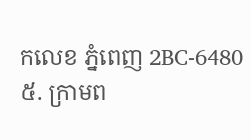កលេខ ភ្នំពេញ 2BC-6480
៥. ក្រាមព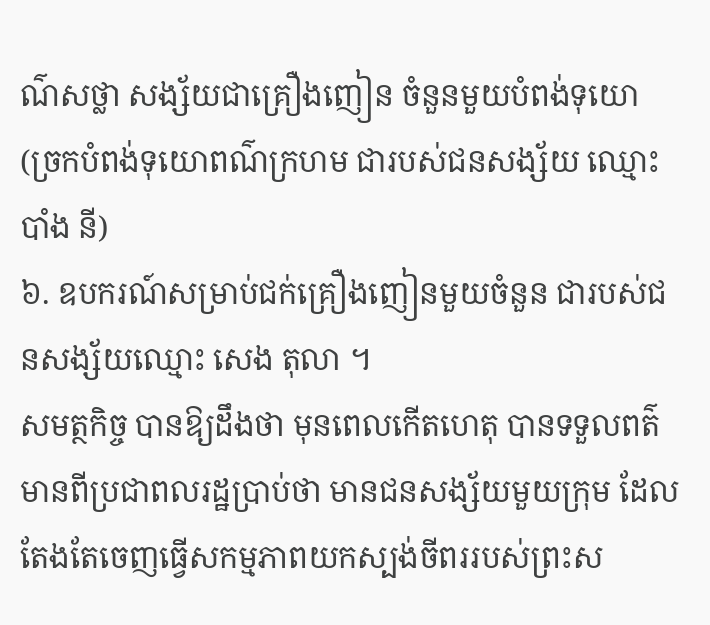ណ៌សថ្លា សង្ស័យជាគ្រឿងញៀន ចំនួនមួយបំពង់ទុយោ (ច្រកបំពង់ទុយោពណ៌ក្រហម ជារបស់ជនសង្ស័យ ឈ្មោះ បាំង នី)
៦. ឧបករណ៍សម្រាប់ជក់គ្រឿងញៀនមួយចំនួន ជារបស់ជនសង្ស័យឈ្មោះ សេង តុលា ។
សមត្ថកិច្ច បានឱ្យដឹងថា មុនពេលកើតហេតុ បានទទួលពត៌មានពីប្រជាពលរដ្ឋប្រាប់ថា មានជនសង្ស័យមួយក្រុម ដែលតែងតែចេញធ្វើសកម្មភាពយកស្បង់ចីពររបស់ព្រះស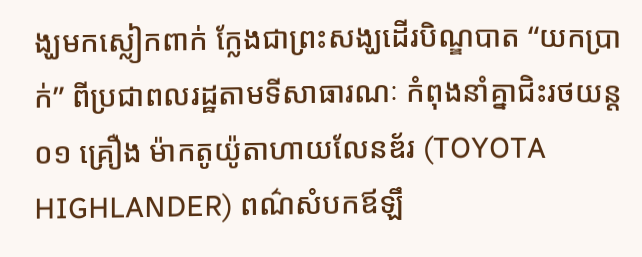ង្ឃមកស្លៀកពាក់ ក្លែងជាព្រះសង្ឃដើរបិណ្ឌបាត “យកប្រាក់” ពីប្រជាពលរដ្ឋតាមទីសាធារណៈ កំពុងនាំគ្នាជិះរថយន្ត ០១ គ្រឿង ម៉ាកតូយ៉ូតាហាយលែនឌ័រ (TOYOTA HIGHLANDER) ពណ៌សំបកឪឡឹ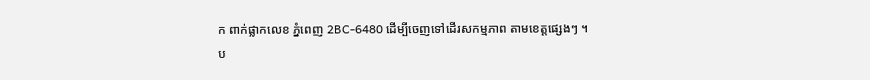ក ពាក់ផ្លាកលេខ ភ្នំពេញ 2BC-6480 ដើម្បីចេញទៅដើរសកម្មភាព តាមខេត្តផ្សេងៗ ។
ប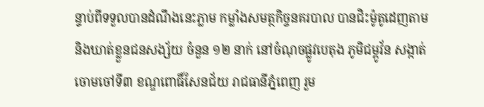ន្ទាប់ពីទទួលបានដំណឹងនេះភ្លាម កម្លាំងសមត្ថកិច្ចនគរបាល បានជិះម៉ូតូដេញតាម និងឃាត់ខ្លួនជនសង្ស័យ ចំនួន ១២ នាក់ នៅចំណុចផ្លូវបេតុង ភូមិជម្ពូវ័ន សង្កាត់ចោមចៅទី៣ ខណ្ឌពោធិ៍សែនជ័យ រាជធានីភ្នំពេញ រួម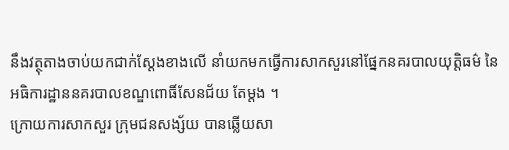នឹងវត្ថុតាងចាប់យកជាក់ស្តែងខាងលើ នាំយកមកធ្វើការសាកសួរនៅផ្នែកនគរបាលយុត្តិធម៌ នៃអធិការដ្ឋាននគរបាលខណ្ឌពោធិ៍សែនជ័យ តែម្តង ។
ក្រោយការសាកសួរ ក្រុមជនសង្ស័យ បានឆ្លើយសា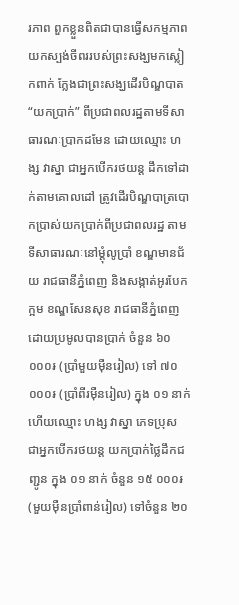រភាព ពួកខ្លួនពិតជាបានធ្វើសកម្មភាពយកស្បង់ចីពររបស់ព្រះសង្ឃមកស្លៀកពាក់ ក្លែងជាព្រះសង្ឃដើរបិណ្ឌបាត “យកប្រាក់” ពីប្រជាពលរដ្ឋតាមទីសាធារណៈប្រាកដមែន ដោយឈ្មោះ ហង្ស វាស្នា ជាអ្នកបើករថយន្ត ដឹកទៅដាក់តាមគោលដៅ ត្រូវដើរបិណ្ឌបាត្របោកប្រាស់យកប្រាក់ពីប្រជាពលរដ្ឋ តាមទីសាធារណៈនៅម្តុំលូប្រាំ ខណ្ឌមានជ័យ រាជធានីភ្នំពេញ និងសង្កាត់អូរបែកក្អម ខណ្ឌសែនសុខ រាជធានីភ្នំពេញ ដោយប្រមូលបានប្រាក់ ចំនួន ៦០ ០០០៛ (ប្រាំមួយម៉ឺនរៀល) ទៅ ៧០ ០០០៛ (ប្រាំពីរម៉ឺនរៀល) ក្នុង ០១ នាក់ ហើយឈ្មោះ ហង្ស វាស្នា ភេទប្រុស ជាអ្នកបើករថយន្ត យកប្រាក់ថ្លៃដឹកជញ្ជូន ក្នុង ០១ នាក់ ចំនួន ១៥ ០០០៛ (មួយម៉ឺនប្រាំពាន់រៀល) ទៅចំនួន ២០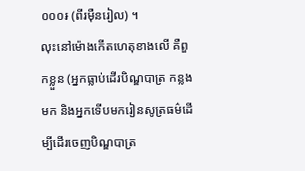០០០៛ (ពីរម៉ឺនរៀល) ។
លុះនៅម៉ោងកើតហេតុខាងលើ គឺពួកខ្លួន (អ្នកធ្លាប់ដើរបិណ្ឌបាត្រ កន្លងមក និងអ្នកទើបមករៀនសូត្រធម៌ដើម្បីដើរចេញបិណ្ឌបាត្រ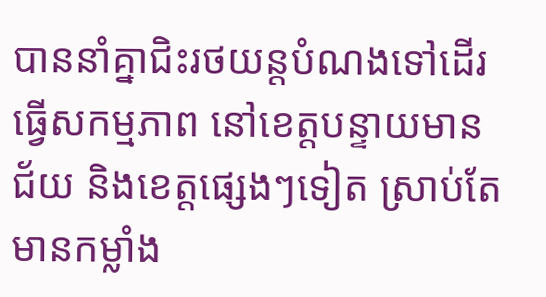បាននាំគ្នាជិះរថយន្តបំណងទៅដើរធ្វើសកម្មភាព នៅខេត្តបន្ទាយមានជ័យ និងខេត្តផ្សេងៗទៀត ស្រាប់តែមានកម្លាំង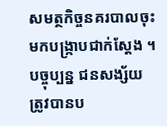សមត្ថកិច្ចនគរបាលចុះមកបង្ក្រាបជាក់ស្តែង ។
បច្ចុប្បន្ន ជនសង្ស័យ ត្រូវបានប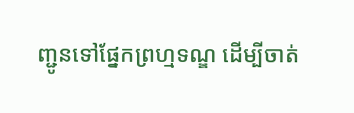ញ្ជូនទៅផ្នែកព្រហ្មទណ្ឌ ដើម្បីចាត់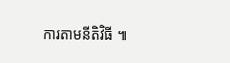ការតាមនីតិវិធី ៕